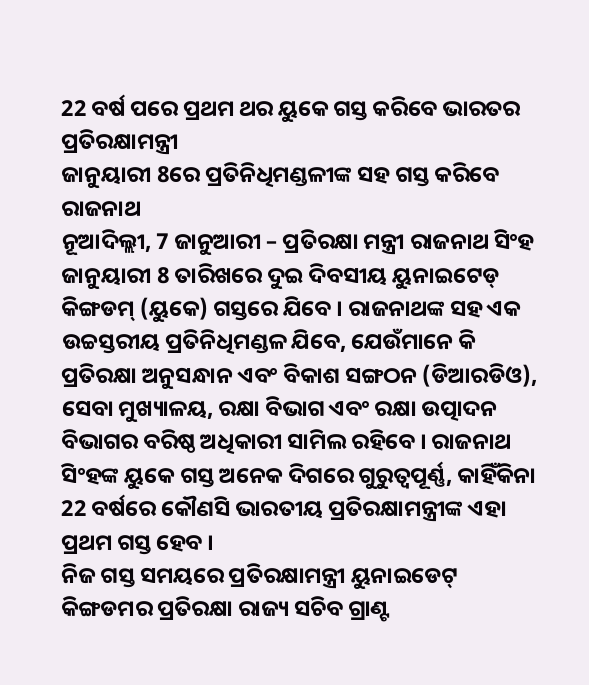22 ବର୍ଷ ପରେ ପ୍ରଥମ ଥର ୟୁକେ ଗସ୍ତ କରିବେ ଭାରତର ପ୍ରତିରକ୍ଷାମନ୍ତ୍ରୀ
ଜାନୁୟାରୀ 8ରେ ପ୍ରତିନିଧିମଣ୍ଡଳୀଙ୍କ ସହ ଗସ୍ତ କରିବେ ରାଜନାଥ
ନୂଆଦିଲ୍ଲୀ, 7 ଜାନୁଆରୀ – ପ୍ରତିରକ୍ଷା ମନ୍ତ୍ରୀ ରାଜନାଥ ସିଂହ ଜାନୁୟାରୀ 8 ତାରିଖରେ ଦୁଇ ଦିବସୀୟ ୟୁନାଇଟେଡ୍ କିଙ୍ଗଡମ୍ (ୟୁକେ) ଗସ୍ତରେ ଯିବେ । ରାଜନାଥଙ୍କ ସହ ଏକ ଉଚ୍ଚସ୍ତରୀୟ ପ୍ରତିନିଧିମଣ୍ଡଳ ଯିବେ, ଯେଉଁମାନେ କି ପ୍ରତିରକ୍ଷା ଅନୁସନ୍ଧାନ ଏବଂ ବିକାଶ ସଙ୍ଗଠନ (ଡିଆରଡିଓ), ସେବା ମୁଖ୍ୟାଳୟ, ରକ୍ଷା ବିଭାଗ ଏବଂ ରକ୍ଷା ଉତ୍ପାଦନ ବିଭାଗର ବରିଷ୍ଠ ଅଧିକାରୀ ସାମିଲ ରହିବେ । ରାଜନାଥ ସିଂହଙ୍କ ୟୁକେ ଗସ୍ତ ଅନେକ ଦିଗରେ ଗୁରୁତ୍ୱପୂର୍ଣ୍ଣ, କାହିଁକିନା 22 ବର୍ଷରେ କୌଣସି ଭାରତୀୟ ପ୍ରତିରକ୍ଷାମନ୍ତ୍ରୀଙ୍କ ଏହା ପ୍ରଥମ ଗସ୍ତ ହେବ ।
ନିଜ ଗସ୍ତ ସମୟରେ ପ୍ରତିରକ୍ଷାମନ୍ତ୍ରୀ ୟୁନାଇଡେଟ୍ କିଙ୍ଗଡମର ପ୍ରତିରକ୍ଷା ରାଜ୍ୟ ସଚିବ ଗ୍ରାଣ୍ଟ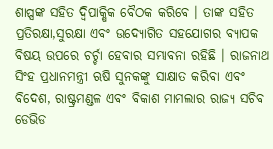ଶାପ୍ସଙ୍କ ସହିତ ଦ୍ୱିପାକ୍ଷିକ ବୈଠକ କରିବେ । ତାଙ୍କ ସହିତ ପ୍ରତିରକ୍ଷା,ସୁରକ୍ଷା ଏବଂ ଉଦ୍ୟୋଗିତ ସହଯୋଗର ବ୍ୟାପକ ବିଷୟ ଉପରେ ଚର୍ଚ୍ଚା ହେବାର ସମ୍ଭାବନା ରହିଛି । ରାଜନାଥ ସିଂହ ପ୍ରଧାନମନ୍ତ୍ରୀ ଋଷି ସୁନକଙ୍କୁ ସାକ୍ଷାତ କରିବା ଏବଂ ବିଦେଶ, ରାଷ୍ଟ୍ରମଣ୍ଡଳ ଏବଂ ବିକାଶ ମାମଲାର ରାଜ୍ୟ ସଚିବ ଡେଭିଡ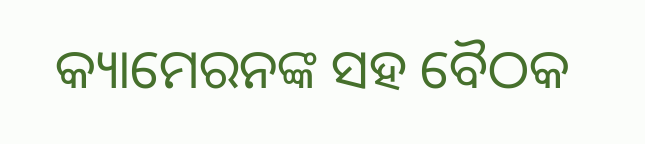କ୍ୟାମେରନଙ୍କ ସହ ବୈଠକ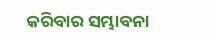କରିବାର ସମ୍ଭାବନା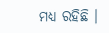ମଧ୍ୟ ରହିଛି ।